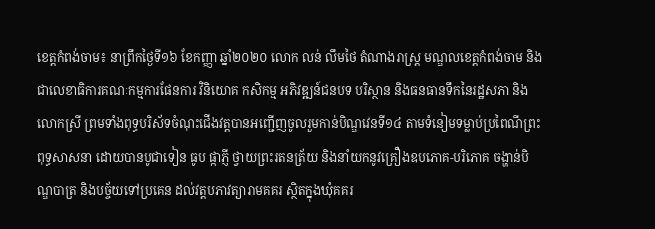ខេត្តកំពង់ចាម៖ នាព្រឹកថ្ងៃទី១៦ ខែកញ្ញា ឆ្នាំ២០២០ លោក លន់ លឹមថៃ តំណាងរាស្ត្រ មណ្ឌលខេត្តកំពង់ចាម និងជាលេខាធិការគណៈកម្មការផែនការ វិនិយោគ កសិកម្ម អភិវឌ្ឍន៍ជនបទ បរិស្ថាន និងធនធានទឹកនៃរដ្ឋសភា និងលោកស្រី ព្រមទាំងពុទ្ធបរិស័ទចំណុះជើងវត្តបានអញ្ជើញចូលរួមកាន់បិណ្ឌវេនទី១៤ តាមទំនៀមទម្លាប់ប្រពៃណីព្រះពុទ្ធសាសនា ដោយបានបូជាទៀន ធូប ផ្កាភ្ញី ថ្វាយព្រះរតនត្រ័យ និងនាំយកនូវគ្រឿងឧបភោគ-បរិភោគ ចង្ហាន់បិណ្ឌបាត្រ និងបច្ច័យទៅប្រគេន ដល់វត្តបភាវត្យារាមគគរ ស្ថិតក្នុងឃុំគគរ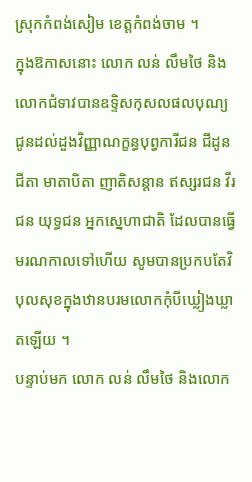ស្រុកកំពង់សៀម ខេត្តកំពង់ចាម ។
ក្នុងឱកាសនោះ លោក លន់ លឹមថៃ និងលោកជំទាវបានឧទ្ទិសកុសលផលបុណ្យ ជូនដល់ដួងវិញ្ញាណក្ខន្ធបុព្វការីជន ជីដូនជីតា មាតាបិតា ញាតិសន្តាន ឥស្សរជន វីរជន យុទ្ធជន អ្នកស្នេហាជាតិ ដែលបានធ្វើមរណកាលទៅហើយ សូមបានប្រកបតែវិបុលសុខក្នុងឋានបរមលោកកុំបីឃ្លៀងឃ្លាតឡើយ ។
បន្ទាប់មក លោក លន់ លឹមថៃ និងលោក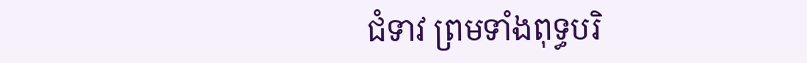ជំទាវ ព្រមទាំងពុទ្ធបរិ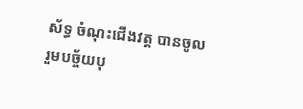ស័ទ្ធ ចំណុះជើងវត្ត បានចូលរួមបច្ច័យបុ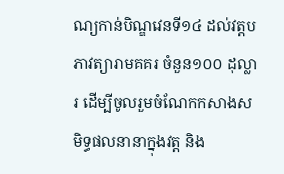ណ្យកាន់បិណ្ឌវេនទី១៤ ដល់វត្តបភាវត្យារាមគគរ ចំនួន១០០ ដុល្លារ ដើម្បីចូលរួមចំណែកកសាងសមិទ្ធផលនានាក្នុងវត្ត និង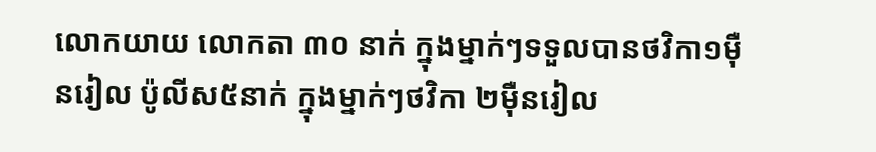លោកយាយ លោកតា ៣០ នាក់ ក្នុងម្នាក់ៗទទួលបានថវិកា១មុឺនរៀល ប៉ូលីស៥នាក់ ក្នុងម្នាក់ៗថវិកា ២មុឺនរៀល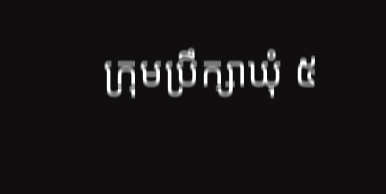ក្រុមប្រឹក្សាឃុំ ៥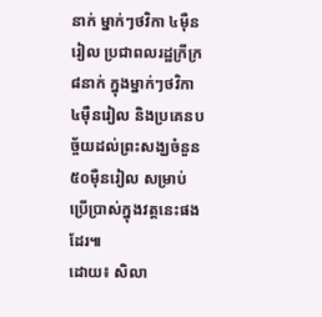នាក់ ម្នាក់ៗថវិកា ៤មុឺនរៀល ប្រជាពលរដ្ឋក្រីក្រ ៨នាក់ ក្នុងម្នាក់ៗថវិកា ៤មុឺនរៀល និងប្រគេនបច្ច័យដល់ព្រះសង្ឃចំនួន ៥០មុឺនរៀល សម្រាប់ប្រើប្រាស់ក្នុងវត្តនេះផងដែរ៕
ដោយ៖ សិលា